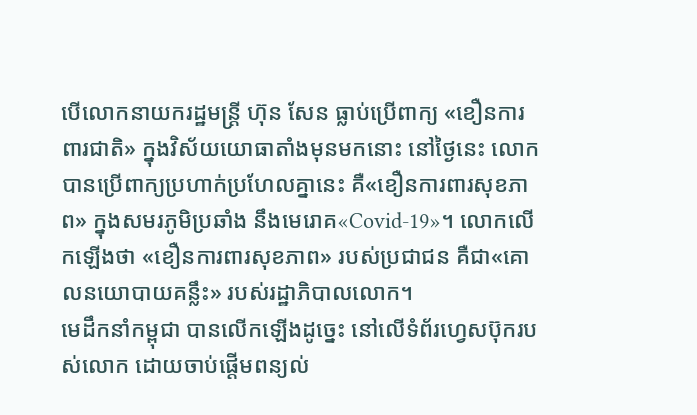បើលោកនាយករដ្ឋមន្ត្រី ហ៊ុន សែន ធ្លាប់ប្រើពាក្យ «ខឿនការពារជាតិ» ក្នុងវិស័យយោធាតាំងមុនមកនោះ នៅថ្ងៃនេះ លោកបានប្រើពាក្យប្រហាក់ប្រហែលគ្នានេះ គឺ«ខឿនការពារសុខភាព» ក្នុងសមរភូមិប្រឆាំង នឹងមេរោគ«Covid-19»។ លោកលើកឡើងថា «ខឿនការពារសុខភាព» របស់ប្រជាជន គឺជា«គោលនយោបាយគន្លឹះ» របស់រដ្ឋាភិបាលលោក។
មេដឹកនាំកម្ពុជា បានលើកឡើងដូច្នេះ នៅលើទំព័រហ្វេសប៊ុករបស់លោក ដោយចាប់ផ្ដើមពន្យល់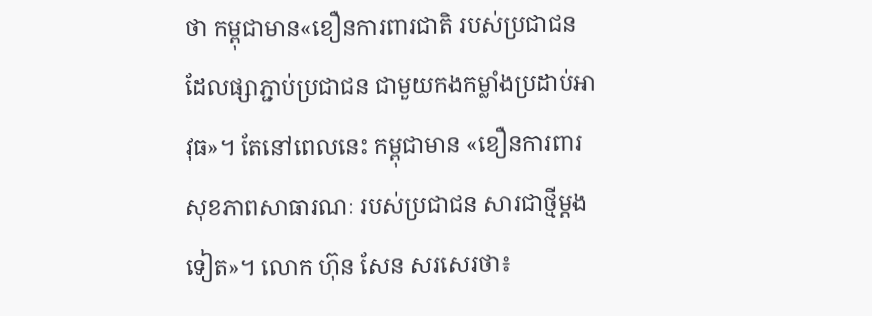ថា កម្ពុជាមាន«ខឿនការពារជាតិ របស់ប្រជាជន ដែលផ្សាភ្ជាប់ប្រជាជន ជាមួយកងកម្លាំងប្រដាប់អាវុធ»។ តែនៅពេលនេះ កម្ពុជាមាន «ខឿនការពារសុខភាពសាធារណៈ របស់ប្រជាជន សារជាថ្មីម្ដងទៀត»។ លោក ហ៊ុន សែន សរសេរថា៖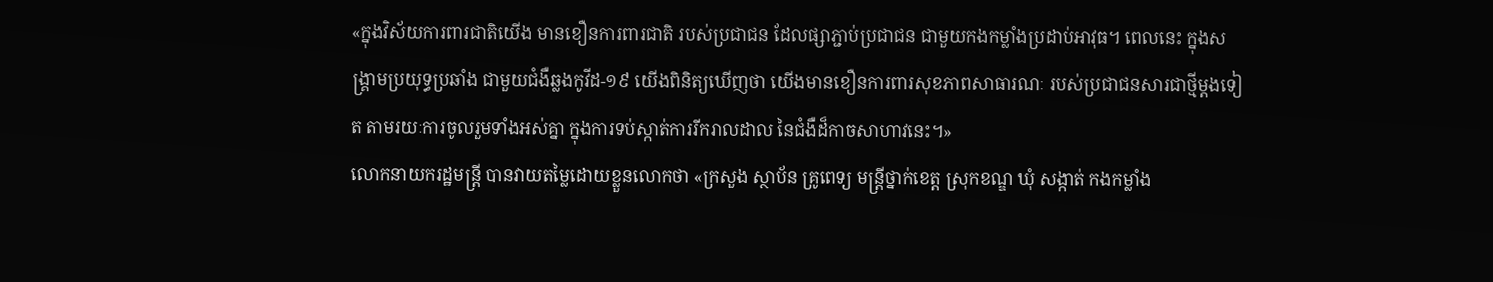«ក្នុងវិស័យការពារជាតិយើង មានខឿនការពារជាតិ របស់ប្រជាជន ដែលផ្សាភ្ជាប់ប្រជាជន ជាមួយកងកម្លាំងប្រដាប់អាវុធ។ ពេលនេះ ក្នុងសង្រ្គាមប្រយុទ្ធប្រឆាំង ជាមួយជំងឺឆ្លងកូវីដ-១៩ យើងពិនិត្យឃើញថា យើងមានខឿនការពារសុខភាពសាធារណៈ របស់ប្រជាជនសារជាថ្មីម្តងទៀត តាមរយៈការចូលរួមទាំងអស់គ្នា ក្នុងការទប់ស្កាត់ការរីករាលដាល នៃជំងឺដ៏កាចសាហាវនេះ។»
លោកនាយករដ្ឋមន្ត្រី បានវាយតម្លៃដោយខ្លួនលោកថា «ក្រសួង ស្ថាប័ន គ្រូពេទ្យ មន្ត្រីថ្នាក់ខេត្ត ស្រុកខណ្ឌ ឃុំ សង្កាត់ កងកម្លាំង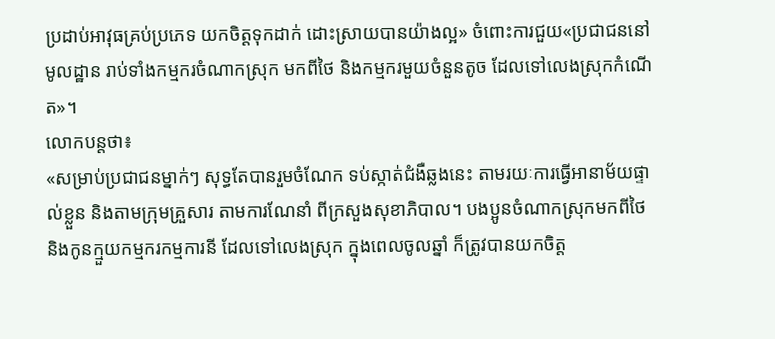ប្រដាប់អាវុធគ្រប់ប្រភេទ យកចិត្តទុកដាក់ ដោះស្រាយបានយ៉ាងល្អ» ចំពោះការជួយ«ប្រជាជននៅមូលដ្ឋាន រាប់ទាំងកម្មករចំណាកស្រុក មកពីថៃ និងកម្មករមួយចំនួនតូច ដែលទៅលេងស្រុកកំណើត»។
លោកបន្តថា៖
«សម្រាប់ប្រជាជនម្នាក់ៗ សុទ្ធតែបានរួមចំណែក ទប់ស្កាត់ជំងឺឆ្លងនេះ តាមរយៈការធ្វើអានាម័យផ្ទាល់ខ្លួន និងតាមក្រុមគ្រួសារ តាមការណែនាំ ពីក្រសួងសុខាភិបាល។ បងប្អូនចំណាកស្រុកមកពីថៃ និងកូនក្មួយកម្មករកម្មការនី ដែលទៅលេងស្រុក ក្នុងពេលចូលឆ្នាំ ក៏ត្រូវបានយកចិត្ត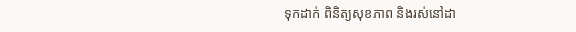ទុកដាក់ ពិនិត្យសុខភាព និងរស់នៅដា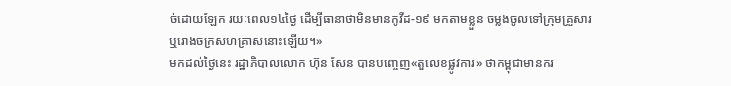ច់ដោយឡែក រយៈពេល១៤ថ្ងៃ ដើម្បីធានាថាមិនមានកូវីដ-១៩ មកតាមខ្លួន ចម្លងចូលទៅក្រុមគ្រួសារ ឬរោងចក្រសហគ្រាសនោះឡើយ។»
មកដល់ថ្ងៃនេះ រដ្ឋាភិបាលលោក ហ៊ុន សែន បានបញ្ចេញ«តួលេខផ្លូវការ» ថាកម្ពុជាមានករ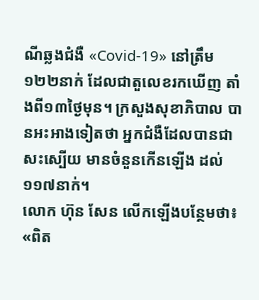ណីឆ្លងជំងឺ «Covid-19» នៅត្រឹម ១២២នាក់ ដែលជាតួលេខរកឃើញ តាំងពី១៣ថ្ងៃមុន។ ក្រសួងសុខាភិបាល បានអះអាងទៀតថា អ្នកជំងឺដែលបានជាសះស្បើយ មានចំនួនកើនឡើង ដល់១១៧នាក់។
លោក ហ៊ុន សែន លើកឡើងបន្ថែមថា៖
«ពិត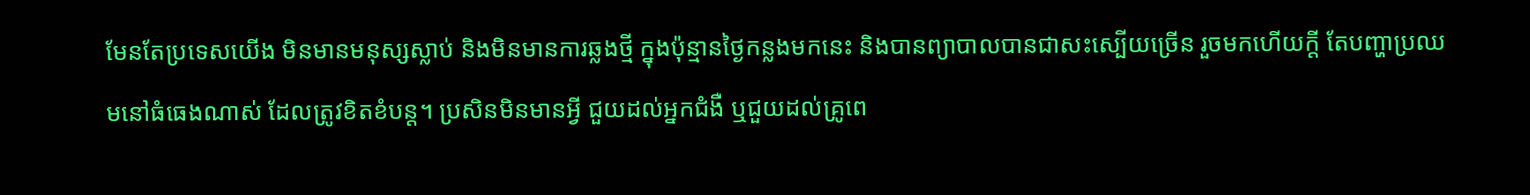មែនតែប្រទេសយើង មិនមានមនុស្សស្លាប់ និងមិនមានការឆ្លងថ្មី ក្នុងប៉ុន្មានថ្ងៃកន្លងមកនេះ និងបានព្យាបាលបានជាសះស្បើយច្រើន រួចមកហើយក្តី តែបញ្ហាប្រឈមនៅធំធេងណាស់ ដែលត្រូវខិតខំបន្ត។ ប្រសិនមិនមានអ្វី ជួយដល់អ្នកជំងឺ ឬជួយដល់គ្រូពេ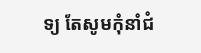ទ្យ តែសូមកុំនាំជំ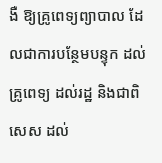ងឺ ឱ្យគ្រូពេទ្យព្យាបាល ដែលជាការបន្ថែមបន្ទុក ដល់គ្រូពេទ្យ ដល់រដ្ឋ និងជាពិសេស ដល់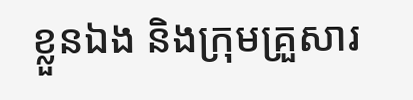ខ្លួនឯង និងក្រុមគ្រួសារ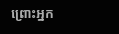ព្រោះអ្នក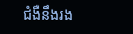ជំងឺនឹងរង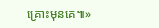គ្រោះមុនគេ៕»